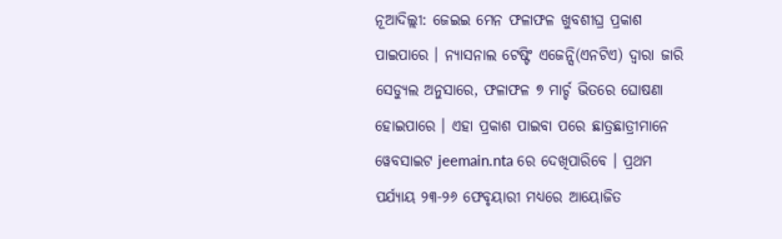ନୂଆଦିଲ୍ଲୀ: ଜେଇଇ ମେନ ଫଳାଫଳ ଖୁବଶୀଘ୍ର ପ୍ରକାଶ ପାଇପାରେ । ନ୍ୟାସନାଲ ଟେଷ୍ଟିଂ ଏଜେନ୍ସି(ଏନଟିଏ) ଦ୍ୱାରା ଜାରି ସେଡ୍ୟୁଲ ଅନୁସାରେ, ଫଳାଫଳ ୭ ମାର୍ଚ୍ଚ ଭିତରେ ଘୋଷଣା ହୋଇପାରେ । ଏହା ପ୍ରକାଶ ପାଇବା ପରେ ଛାତ୍ରଛାତ୍ରୀମାନେ ୱେବସାଇଟ jeemain.nta ରେ ଦେଖିପାରିବେ । ପ୍ରଥମ ପର୍ଯ୍ୟାୟ ୨୩-୨୬ ଫେବୃୟାରୀ ମଧ୍ୟରେ ଆୟୋଜିତ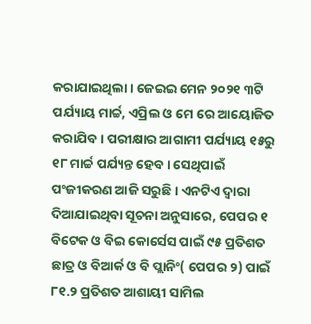କରାଯାଇଥିଲା । ଜେଇଇ ମେନ ୨୦୨୧ ୩ଟି ପର୍ଯ୍ୟାୟ ମାର୍ଚ୍ଚ, ଏପ୍ରିଲ ଓ ମେ ରେ ଆୟୋଜିତ କରାଯିବ । ପରୀକ୍ଷାର ଆଗାମୀ ପର୍ଯ୍ୟାୟ ୧୫ରୁ ୧୮ ମାର୍ଚ୍ଚ ପର୍ଯ୍ୟନ୍ତ ହେବ । ସେଥିପାଇଁ ପଂଜୀକରଣ ଆଜି ସରୁଛି । ଏନଟିଏ ଦ୍ୱାରା ଦିଆଯାଇଥିବା ସୂଚନା ଅନୁସାରେ, ପେପର ୧ ବିଟେକ ଓ ବିଇ କୋର୍ସେସ ପାଇଁ ୯୫ ପ୍ରତିଶତ ଛାତ୍ର ଓ ବିଆର୍କ ଓ ବି ପ୍ଲାନିଂ( ପେପର ୨) ପାଇଁ ୮୧.୨ ପ୍ରତିଶତ ଆଶାୟୀ ସାମିଲ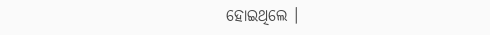ହୋଇଥିଲେ ।